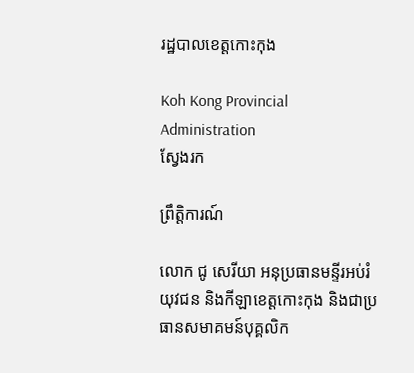រដ្ឋបាលខេត្តកោះកុង

Koh Kong Provincial Administration
ស្វែងរក

ព្រឹត្តិការណ៍

លោក ជូ សេរីយា អនុប្រធានមន្ទីរអប់រំ យុវជន និងកីឡាខេត្តកោះកុង និងជាប្រធានសមាគមន៍បុគ្គលិក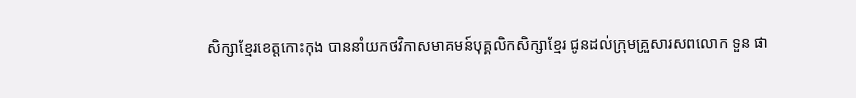សិក្សាខ្មែរខេត្តកោះកុង បាននាំយកថវិកាសមាគមន៍បុគ្គលិកសិក្សាខ្មែរ ជូនដល់ក្រុមគ្រួសារសពលោក ទួន ផា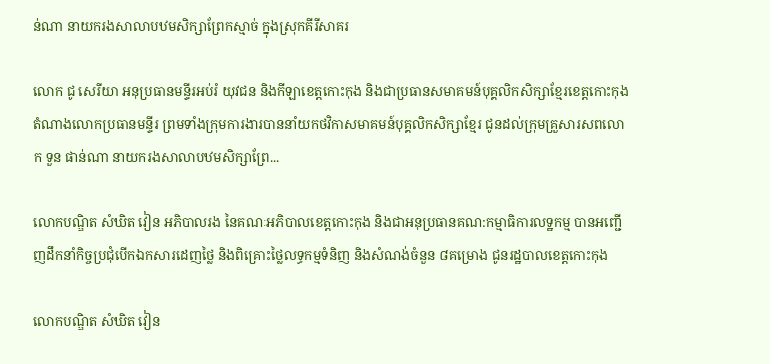ន់ណា នាយករងសាលាបឋមសិក្សាព្រែកស្មាច់ ក្នុងស្រុកគីរីសាគរ

លោក ជូ សេរីយា អនុប្រធានមន្ទីរអប់រំ យុវជន និងកីឡាខេត្តកោះកុង និងជាប្រធានសមាគមន៍បុគ្គលិកសិក្សាខ្មែរខេត្តកោះកុង តំណាងលោកប្រធានមន្ទីរ ព្រមទាំងក្រុមការងារបាននាំយកថវិកាសមាគមន៍បុគ្គលិកសិក្សាខ្មែរ ជូនដល់ក្រុមគ្រួសារសពលោក ទួន ផាន់ណា នាយករងសាលាបឋមសិក្សាព្រែ...

លោកបណ្ឌិត សំឃិត វៀន អភិបាលរង នៃគណៈអភិបាលខេត្តកោះកុង និងជាអនុប្រធានគណ:កម្មាធិការលទ្ឋកម្ម បានអញ្ជើញដឹកនាំកិច្ចប្រជុំបើកឯកសារដេញថ្លៃ និងពិគ្រោះថ្លៃលទ្ធកម្មទំនិញ និងសំណង់ចំនួន ៨គម្រោង ជូនរដ្ឋបាលខេត្តកោះកុង

លោកបណ្ឌិត សំឃិត វៀន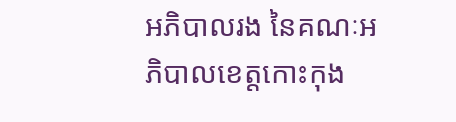អភិបាលរង នៃគណៈអភិបាលខេត្តកោះកុង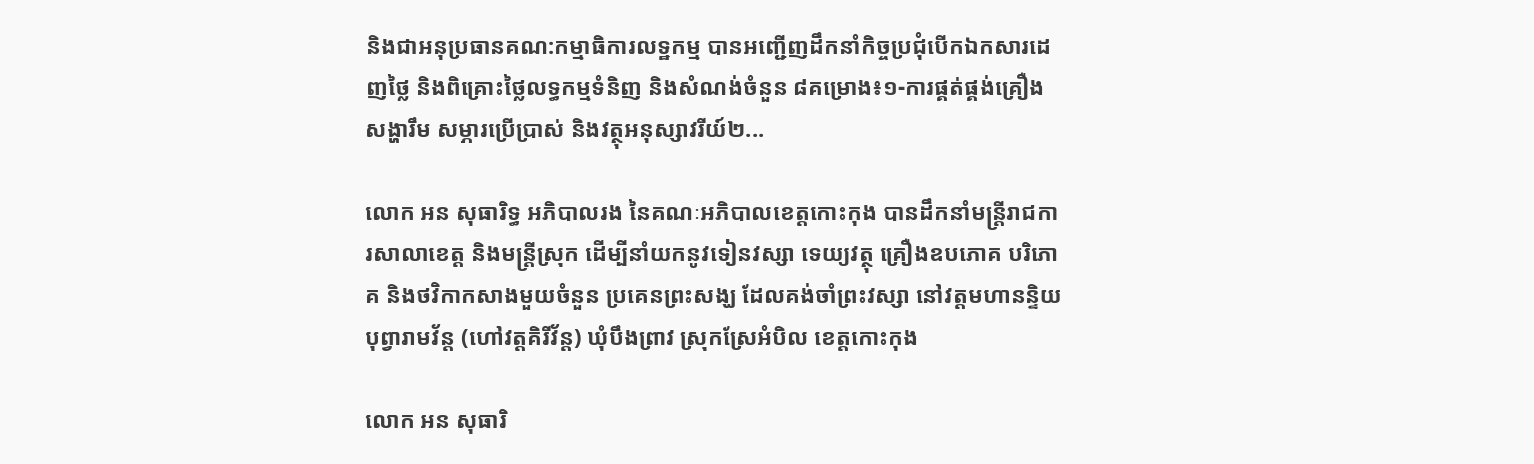និងជាអនុប្រធានគណ:កម្មាធិការលទ្ឋកម្ម បានអញ្ជើញដឹកនាំកិច្ចប្រជុំបើកឯកសារដេញថ្លៃ និងពិគ្រោះថ្លៃលទ្ធកម្មទំនិញ និងសំណង់ចំនួន ៨គម្រោង៖១-ការផ្គត់ផ្គង់គ្រឿងសង្ហារឹម សម្ភារប្រើប្រាស់ និងវត្ថុអនុស្សាវរីយ៍២...

លោក អន សុធារិទ្ធ អភិបាលរង នៃគណៈអភិបាលខេត្តកោះកុង បានដឹកនាំមន្ត្រីរាជការសាលាខេត្ត និងមន្ត្រីស្រុក ដើម្បីនាំយកនូវទៀនវស្សា ទេយ្យវត្ថុ គ្រឿងឧបភោគ បរិភោគ និងថវិកាកសាងមួយចំនួន ប្រគេនព្រះសង្ឃ ដែលគង់ចាំព្រះវស្សា នៅវត្តមហានន្ទិយបុព្វារាមវ័ន្ត (ហៅវត្តគិរីវ័ន្ត) ឃុំបឹងព្រាវ ស្រុកស្រែអំបិល ខេត្តកោះកុង

លោក អន សុធារិ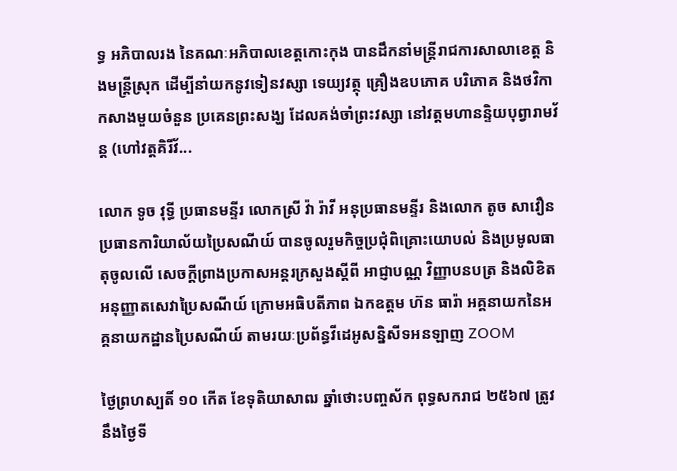ទ្ធ អភិបាលរង នៃគណៈអភិបាលខេត្តកោះកុង បានដឹកនាំមន្ត្រីរាជការសាលាខេត្ត និងមន្ត្រីស្រុក ដើម្បីនាំយកនូវទៀនវស្សា ទេយ្យវត្ថុ គ្រឿងឧបភោគ បរិភោគ និងថវិកាកសាងមួយចំនួន ប្រគេនព្រះសង្ឃ ដែលគង់ចាំព្រះវស្សា នៅវត្តមហានន្ទិយបុព្វារាមវ័ន្ត (ហៅវត្តគិរីវ័...

លោក ទូច វុទ្ធី ប្រធានមន្ទីរ លោកស្រី វ៉ា រ៉ាវី អនុប្រធានមន្ទីរ និងលោក តូច សាវឿន ប្រធានការិយាល័យប្រៃសណីយ៍ បានចូលរួមកិច្ចប្រជុំពិគ្រោះយោបល់ និងប្រមូលធាតុចូលលេី សេចក្តីព្រាងប្រកាសអន្តរក្រសួងស្តីពី អាជ្ញាបណ្ណ វិញ្ញាបនបត្រ និងលិខិតអនុញ្ញាតសេវាប្រៃសណីយ៍ ក្រោមអធិបតីភាព ឯកឧត្តម ហ៊ន ធារ៉ា អគ្គនាយកនៃអគ្គនាយកដ្ឋានប្រៃសណីយ៍ តាមរយៈប្រព័ន្ធវីដេអូសន្និសីទអនឡាញ ZOOM

ថ្ងៃព្រហស្បតិ៍ ១០ កើត ខែទុតិយាសាឍ ឆ្នាំថោះបញ្ចស័ក ពុទ្ធសករាជ ២៥៦៧ ត្រូវនឹងថ្ងៃទី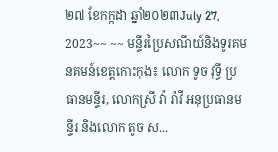២៧ ខែកក្កដា ឆ្នាំ២០២៣July 27, 2023~~ ~~ មន្ទីរប្រៃសណីយ៍និងទូរគមនគមន៍ខេត្តកោះកុង៖ លោក ទូច វុទ្ធី ប្រធានមន្ទីរ, លោកស្រី វ៉ា រ៉ាវី អនុប្រធានមន្ទីរ និងលោក តូច ស...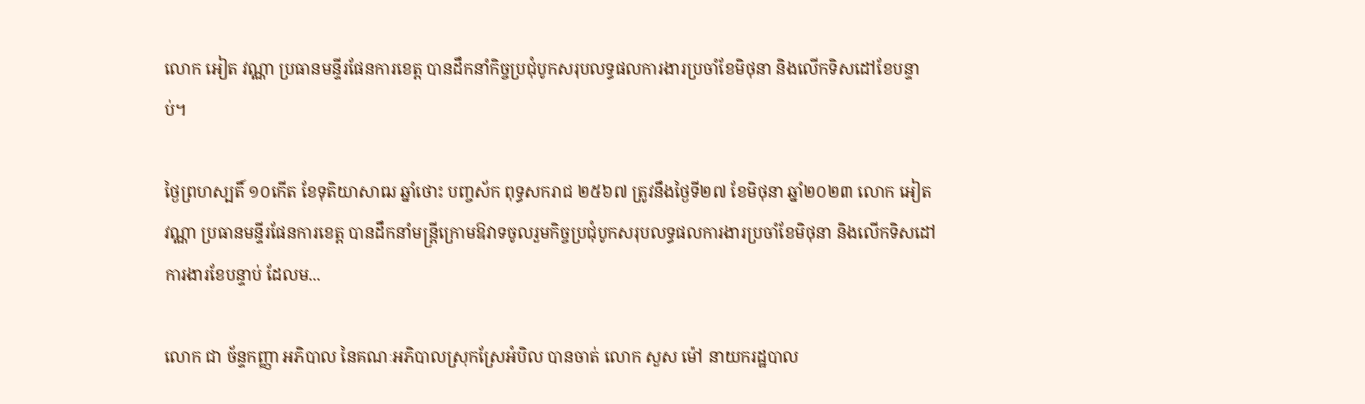លោក អៀត វណ្ណា ប្រធានមន្ទីរផែនការខេត្ត បានដឹកនាំកិច្ចប្រជុំបូកសរុបលទ្ធផលការងារប្រចាំខែមិថុនា និងលើកទិសដៅខែបន្ទាប់។

ថ្ងៃព្រហស្បតិ៍ ១០កើត ខែទុតិយាសាឍ ឆ្នាំថោះ បញ្ចស័ក ពុទ្ធសករាជ ២៥៦៧ ត្រូវនឹងថ្ងៃទី២៧ ខែមិថុនា ឆ្នាំ២០២៣ លោក អៀត វណ្ណា ប្រធានមន្ទីរផែនការខេត្ត បានដឹកនាំមន្ត្រីក្រោមឱវាទចូលរួមកិច្ចប្រជុំបូកសរុបលទ្ធផលការងារប្រចាំខែមិថុនា និងលើកទិសដៅការងារខែបន្ទាប់ ដែលម...

លោក ជា ច័ន្ទកញ្ញា អភិបាល នៃគណៈអភិបាលស្រុកស្រែអំបិល បានចាត់ លោក សួស ម៉ៅ នាយករដ្ឋបាល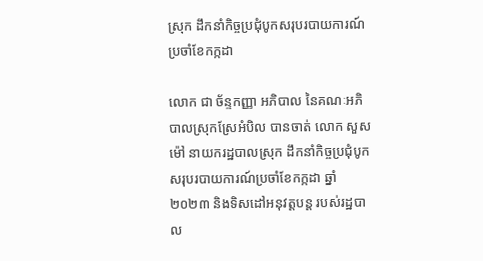ស្រុក ដឹកនាំកិច្ចប្រជុំបូកសរុបរបាយការណ៍ប្រចាំខែកក្កដា

លោក ជា ច័ន្ទកញ្ញា អភិបាល នៃគណៈអភិបាលស្រុកស្រែអំបិល បានចាត់ លោក សួស ម៉ៅ នាយករដ្ឋបាលស្រុក ដឹកនាំកិច្ចប្រជុំបូកសរុបរបាយការណ៍ប្រចាំខែកក្កដា ឆ្នាំ២០២៣ និងទិសដៅអនុវត្តបន្ត របស់រដ្ឋបាល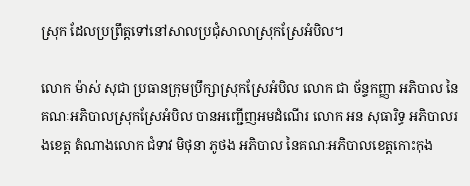ស្រុក ដែលប្រព្រឹត្តទៅនៅសាលប្រជុំសាលាស្រុកស្រែអំបិល។

លោក ម៉ាស់ សុជា ប្រធានក្រុមប្រឹក្សាស្រុកស្រែអំបិល លោក ជា ច័ន្ទកញ្ញា អភិបាល នៃគណៈអភិបាលស្រុកស្រែអំបិល បានអញ្ជើញអមដំណើរ លោក អន សុធារិទ្ធ អភិបាលរងខេត្ត តំណាងលោក ជំទាវ មិថុនា ភូថង អភិបាល នៃគណៈអភិបាលខេត្តកោះកុង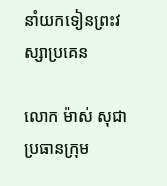នាំយកទៀនព្រះវស្សាប្រគេន

លោក ម៉ាស់ សុជា ប្រធានក្រុម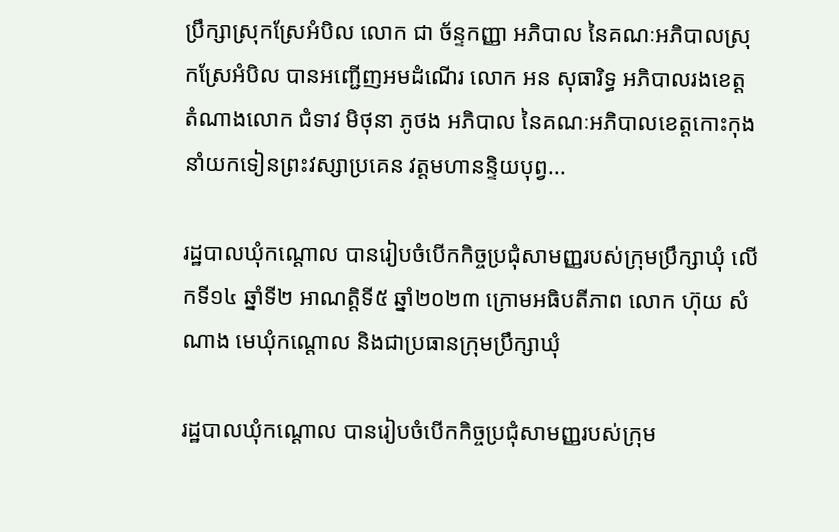ប្រឹក្សាស្រុកស្រែអំបិល លោក ជា ច័ន្ទកញ្ញា អភិបាល នៃគណៈអភិបាលស្រុកស្រែអំបិល បានអញ្ជើញអមដំណើរ លោក អន សុធារិទ្ធ អភិបាលរងខេត្ត តំណាងលោក ជំទាវ មិថុនា ភូថង អភិបាល នៃគណៈអភិបាលខេត្តកោះកុង នាំយកទៀនព្រះវស្សាប្រគេន វត្តមហានន្ទិយបុព្វ...

រដ្ឋបាលឃុំកណ្ដោល បានរៀបចំបើកកិច្ចប្រជុំសាមញ្ញរបស់ក្រុមប្រឹក្សាឃុំ លើកទី១៤ ឆ្នាំទី២ អាណត្តិទី៥ ឆ្នាំ២០២៣ ក្រោមអធិបតីភាព លោក ហ៊ុយ សំណាង មេឃុំកណ្ដោល និងជាប្រធានក្រុមប្រឹក្សាឃុំ

រដ្ឋបាលឃុំកណ្ដោល បានរៀបចំបើកកិច្ចប្រជុំសាមញ្ញរបស់ក្រុម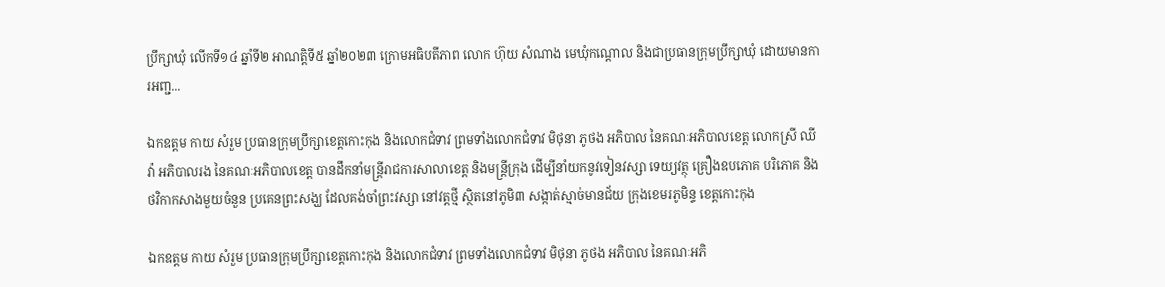ប្រឹក្សាឃុំ លើកទី១៤ ឆ្នាំទី២ អាណត្តិទី៥ ឆ្នាំ២០២៣ ក្រោមអធិបតីភាព លោក ហ៊ុយ សំណាង មេឃុំកណ្ដោល និងជាប្រធានក្រុមប្រឹក្សាឃុំ ដោយមានការអញ្ជ...

ឯកឧត្តម កាយ សំរួម ប្រធានក្រុមប្រឹក្សាខេត្តកោះកុង និងលោកជំទាវ ព្រមទាំងលោកជំទាវ មិថុនា ភូថង អភិបាល នៃគណៈអភិបាលខេត្ត លោកស្រី ឈី វ៉ា អភិបាលរង នៃគណៈអភិបាលខេត្ត បានដឹកនាំមន្ត្រីរាជការសាលាខេត្ត និងមន្ត្រីក្រុង ដើម្បីនាំយកនូវទៀនវស្សា ទេយ្យវត្ថុ គ្រឿងឧបភោគ បរិភោគ និងថវិកាកសាងមួយចំនួន ប្រគេនព្រះសង្ឃ ដែលគង់ចាំព្រះវស្សា នៅវត្តថ្មី ស្ថិតនៅភូមិ៣ សង្កាត់ស្មាច់មានជ័យ ក្រុងខេមរភូមិន្ទ ខេត្តកោះកុង

ឯកឧត្តម កាយ សំរួម ប្រធានក្រុមប្រឹក្សាខេត្តកោះកុង និងលោកជំទាវ ព្រមទាំងលោកជំទាវ មិថុនា ភូថង អភិបាល នៃគណៈអភិ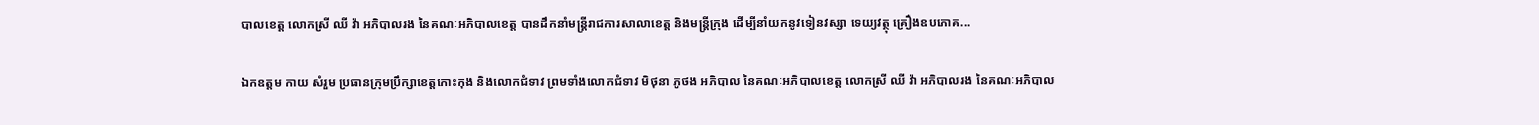បាលខេត្ត លោកស្រី ឈី វ៉ា អភិបាលរង នៃគណៈអភិបាលខេត្ត បានដឹកនាំមន្ត្រីរាជការសាលាខេត្ត និងមន្ត្រីក្រុង ដើម្បីនាំយកនូវទៀនវស្សា ទេយ្យវត្ថុ គ្រឿងឧបភោគ...

ឯកឧត្តម កាយ សំរួម ប្រធានក្រុមប្រឹក្សាខេត្តកោះកុង និងលោកជំទាវ ព្រមទាំងលោកជំទាវ មិថុនា ភូថង អភិបាល នៃគណៈអភិបាលខេត្ត លោកស្រី ឈី វ៉ា អភិបាលរង នៃគណៈអភិបាល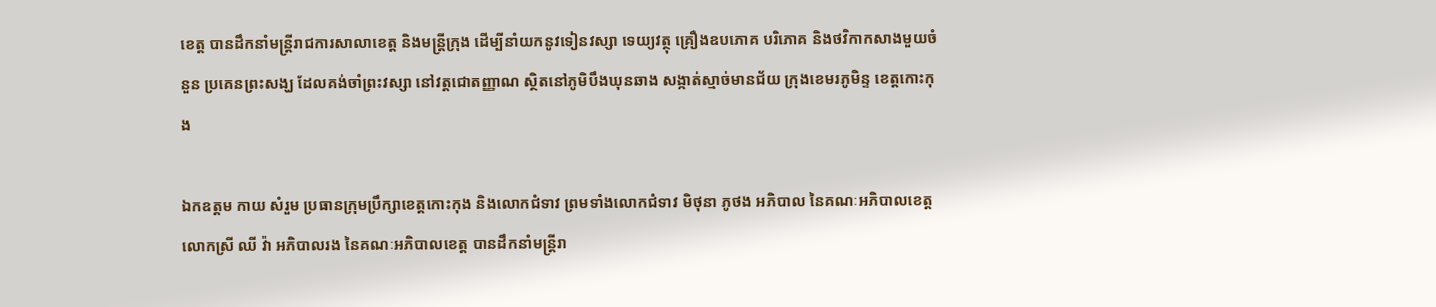ខេត្ត បានដឹកនាំមន្ត្រីរាជការសាលាខេត្ត និងមន្ត្រីក្រុង ដើម្បីនាំយកនូវទៀនវស្សា ទេយ្យវត្ថុ គ្រឿងឧបភោគ បរិភោគ និងថវិកាកសាងមួយចំនួន ប្រគេនព្រះសង្ឃ ដែលគង់ចាំព្រះវស្សា នៅវត្តជោតញ្ញាណ ស្ថិតនៅភូមិបឹងឃុនឆាង សង្កាត់ស្មាច់មានជ័យ ក្រុងខេមរភូមិន្ទ ខេត្តកោះកុង

ឯកឧត្តម កាយ សំរួម ប្រធានក្រុមប្រឹក្សាខេត្តកោះកុង និងលោកជំទាវ ព្រមទាំងលោកជំទាវ មិថុនា ភូថង អភិបាល នៃគណៈអភិបាលខេត្ត លោកស្រី ឈី វ៉ា អភិបាលរង នៃគណៈអភិបាលខេត្ត បានដឹកនាំមន្ត្រីរា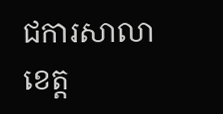ជការសាលាខេត្ត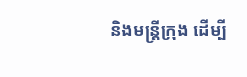និងមន្ត្រីក្រុង ដើម្បី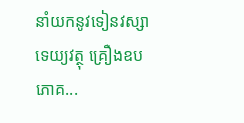នាំយកនូវទៀនវស្សា ទេយ្យវត្ថុ គ្រឿងឧបភោគ...